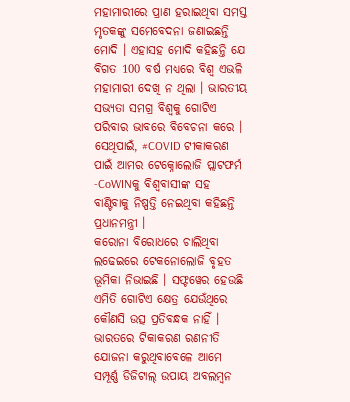ମହାମାରୀରେ ପ୍ରାଣ ହରାଇଥିବା ସମସ୍ତ ମୃତକଙ୍କୁ ସମେବେଦନା ଜଣାଇଛନ୍ତି ମୋଦି । ଏହାସହ ମୋଦି କହିଛନ୍ତି ଯେ ବିଗତ 100 ବର୍ଷ ମଧ୍ୟରେ ବିଶ୍ୱ ଏଭଳି ମହାମାରୀ ଦେଖି ନ ଥିଲା । ଭାରତୀୟ ସଭ୍ୟତା ସମଗ୍ର ବିଶ୍ୱକୁ ଗୋଟିଏ ପରିବାର ଭାବରେ ବିବେଚନା କରେ । ସେଥିପାଇଁ, #COVID ଟୀକାକରଣ ପାଇଁ ଆମର ଟେକ୍ନୋଲୋଜି ପ୍ଲାଟଫର୍ମ -CoWINକୁ ବିଶ୍ବବାସୀଙ୍କ ସହ ବାଣ୍ଟିବାକୁ ନିଷ୍ପତ୍ତି ନେଇଥିବା କହିଛନ୍ତି ପ୍ରଧାନମନ୍ତ୍ରୀ ।
କରୋନା ବିରୋଧରେ ଚାଲିଥିବା ଲଢେଇରେ ଟେକନୋଲୋଜି ବୃହତ ଭୂମିକା ନିଭାଇଛି । ସଫ୍ଟୱେର ହେଉଛି ଏମିତି ଗୋଟିଏ କ୍ଷେତ୍ର ଯେଉଁଥିରେ କୌଣସି ଉତ୍ସ ପ୍ରତିବନ୍ଧକ ନାହିଁ । ଭାରତରେ ଟିକାକରଣ ରଣନୀତି ଯୋଜନା କରୁଥିବାବେଳେ ଆମେ ସମ୍ପୂର୍ଣ୍ଣ ଡିଜିଟାଲ୍ ଉପାୟ ଅବଲମ୍ବନ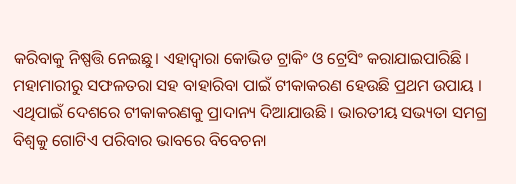କରିବାକୁ ନିଷ୍ପତ୍ତି ନେଇଛୁ। ଏହାଦ୍ୱାରା କୋଭିଡ ଟ୍ରାକିଂ ଓ ଟ୍ରେସିଂ କରାଯାଇପାରିଛି ।
ମହାମାରୀରୁ ସଫଳତରା ସହ ବାହାରିବା ପାଇଁ ଟୀକାକରଣ ହେଉଛି ପ୍ରଥମ ଉପାୟ । ଏଥିପାଇଁ ଦେଶରେ ଟୀକାକରଣକୁ ପ୍ରାଦାନ୍ୟ ଦିଆଯାଉଛି । ଭାରତୀୟ ସଭ୍ୟତା ସମଗ୍ର ବିଶ୍ୱକୁ ଗୋଟିଏ ପରିବାର ଭାବରେ ବିବେଚନା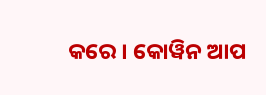କରେ । କୋୱିନ ଆପ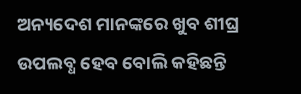ଅନ୍ୟଦେଶ ମାନଙ୍କରେ ଖୁବ ଶୀଘ୍ର ଉପଲବ୍ଧ ହେବ ବୋଲି କହିଛନ୍ତି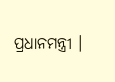ପ୍ରଧାନମନ୍ତ୍ରୀ ।